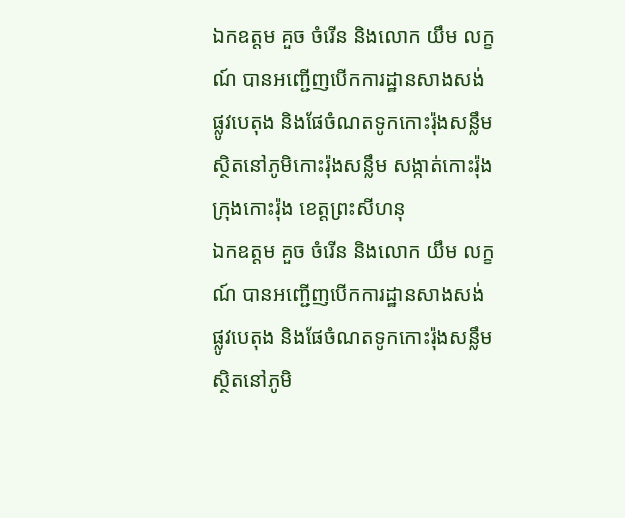ឯកឧត្តម គួច ចំរើន និងលោក យឹម លក្ខណ៍ បានអញ្ជើញបើកការដ្ឋានសាងសង់ផ្លូវបេតុង និងផែចំណតទូកកោះរ៉ុងសន្លឹម ស្ថិតនៅភូមិកោះរ៉ុងសន្លឹម សង្កាត់កោះរ៉ុង ក្រុងកោះរ៉ុង ខេត្តព្រះសីហនុ
ឯកឧត្តម គួច ចំរើន និងលោក យឹម លក្ខណ៍ បានអញ្ជើញបើកការដ្ឋានសាងសង់ផ្លូវបេតុង និងផែចំណតទូកកោះរ៉ុងសន្លឹម ស្ថិតនៅភូមិ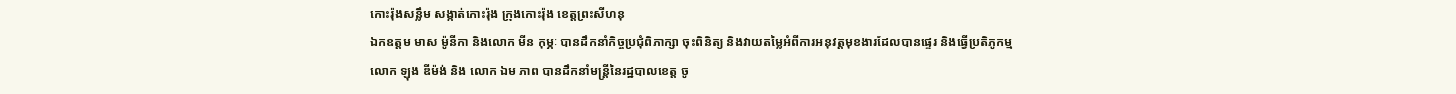កោះរ៉ុងសន្លឹម សង្កាត់កោះរ៉ុង ក្រុងកោះរ៉ុង ខេត្តព្រះសីហនុ
ឯកឧត្តម មាស ម៉ូនីកា និងលោក មីន កុម្ភៈ បានដឹកនាំកិច្ចប្រជុំពិភាក្សា ចុះពិនិត្យ និងវាយតម្លៃអំពីការអនុវត្តមុខងារដែលបានផ្ទេរ និងធ្វើប្រតិភូកម្ម
លោក ឡុង ឌីម៉ង់ និង លោក ឯម ភាព បានដឹកនាំមន្ត្រីនៃរដ្ឋបាលខេត្ត ចូ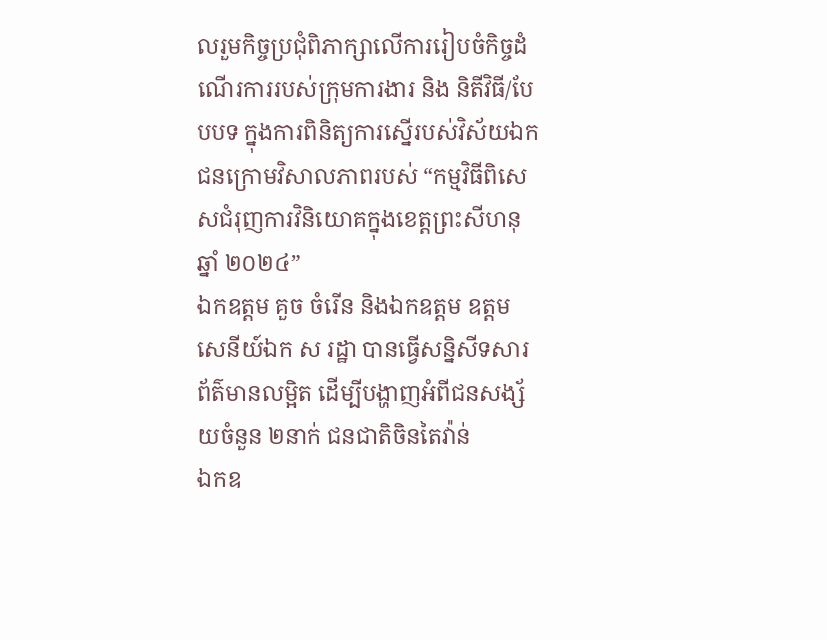លរួមកិច្ចប្រជុំពិភាក្សាលើការរៀបចំកិច្ចដំណើរការរបស់ក្រុមការងារ និង និតីវិធី/បែបបទ ក្នុងការពិនិត្យការស្នើរបស់វិស័យឯកជនក្រោមវិសាលភាពរបស់ “កម្មវិធីពិសេសជំរុញការវិនិយោគក្នុងខេត្តព្រះសីហនុ ឆ្នាំ ២០២៤”
ឯកឧត្តម គួច ចំរើន និងឯកឧត្តម ឧត្តមសេនីយ៍ឯក ស រដ្ឋា បានធ្វើសន្និសីទសារព័ត៌មានលម្អិត ដើម្បីបង្ហាញអំពីជនសង្ស័យចំនួន ២នាក់ ជនជាតិចិនតៃវ៉ាន់
ឯកឧ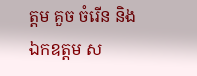ត្តម គួច ចំរើន និងឯកឧត្តម ស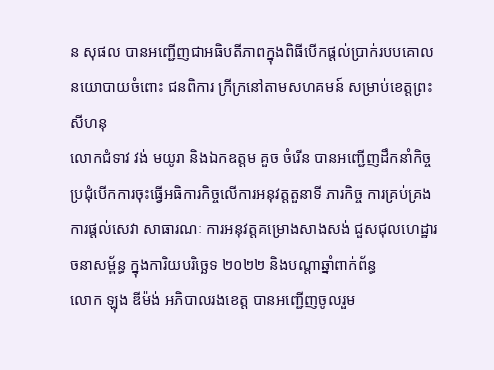ន សុផល បានអញ្ជើញជាអធិបតីភាពក្នុងពិធីបើកផ្តល់ប្រាក់របបគោលនយោបាយចំពោះ ជនពិការ ក្រីក្រនៅតាមសហគមន៍ សម្រាប់ខេត្តព្រះសីហនុ
លោកជំទាវ វង់ មយូរា និងឯកឧត្តម គួច ចំរើន បានអញ្ជើញដឹកនាំកិច្ចប្រជុំបើកការចុះធ្វើអធិការកិច្ចលើការអនុវត្តតួនាទី ភារកិច្ច ការគ្រប់គ្រង ការផ្តល់សេវា សាធារណៈ ការអនុវត្តគម្រោងសាងសង់ ជួសជុលហេដ្ឋារចនាសម្ព័ន្ធ ក្នុងការិយបរិច្ឆេទ ២០២២ និងបណ្តាឆ្នាំពាក់ព័ន្ធ
លោក ឡុង ឌីម៉ង់ អភិបាលរងខេត្ត បានអញ្ជើញចូលរួម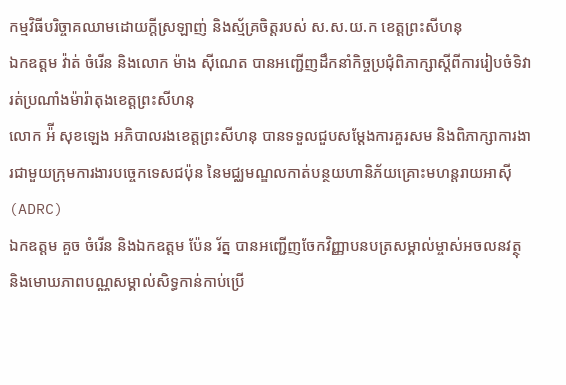កម្មវិធីបរិច្ចាគឈាមដោយក្តីស្រឡាញ់ និងស្ម័គ្រចិត្តរបស់ ស.ស.យ.ក ខេត្តព្រះសីហនុ
ឯកឧត្តម វ៉ាត់ ចំរើន និងលោក ម៉ាង ស៊ីណេត បានអញ្ជើញដឹកនាំកិច្ចប្រជុំពិភាក្សាស្តីពីការរៀបចំទិវារត់ប្រណាំងម៉ារ៉ាតុងខេត្តព្រះសីហនុ
លោក អ៉ី សុខឡេង អភិបាលរងខេត្តព្រះសីហនុ បានទទួលជួបសម្តែងការគួរសម និងពិភាក្សាការងារជាមួយក្រុមការងារបច្ចេកទេសជប៉ុន នៃមជ្ឈមណ្ឌលកាត់បន្ថយហានិភ័យគ្រោះមហន្តរាយអាស៊ី (ADRC)
ឯកឧត្តម គួច ចំរើន និងឯកឧត្តម ប៉ែន រ័ត្ន បានអញ្ជើញចែកវិញ្ញាបនបត្រសម្គាល់ម្ចាស់អចលនវត្ថុ និងមោឃភាពបណ្ណសម្គាល់សិទ្ធកាន់កាប់ប្រើ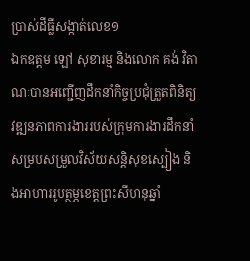ប្រាស់ដីធ្លីសង្កាត់លេខ១
ឯកឧត្តម ឡៅ សុខារម្ម និងលោក គង់ វិតាណៈបានអញ្ជើញដឹកនាំកិច្ចប្រជុំត្រួតពិនិត្យវឌ្ឍនភាពការងាររបស់ក្រុមការងារដឹកនាំសម្របសម្រួលវិស័យសន្តិសុខស្បៀង និងអាហាររូបត្ថម្ភខេត្តព្រះសីហនុឆ្នាំ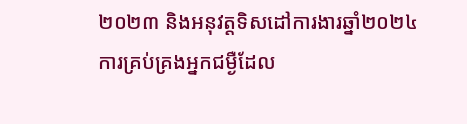២០២៣ និងអនុវត្តទិសដៅការងារឆ្នាំ២០២៤
ការគ្រប់គ្រងអ្នកជម្ងឺដែល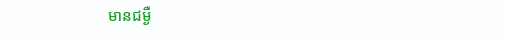មានជម្ងឺ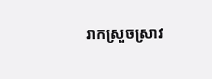រាកស្រួចស្រាវ